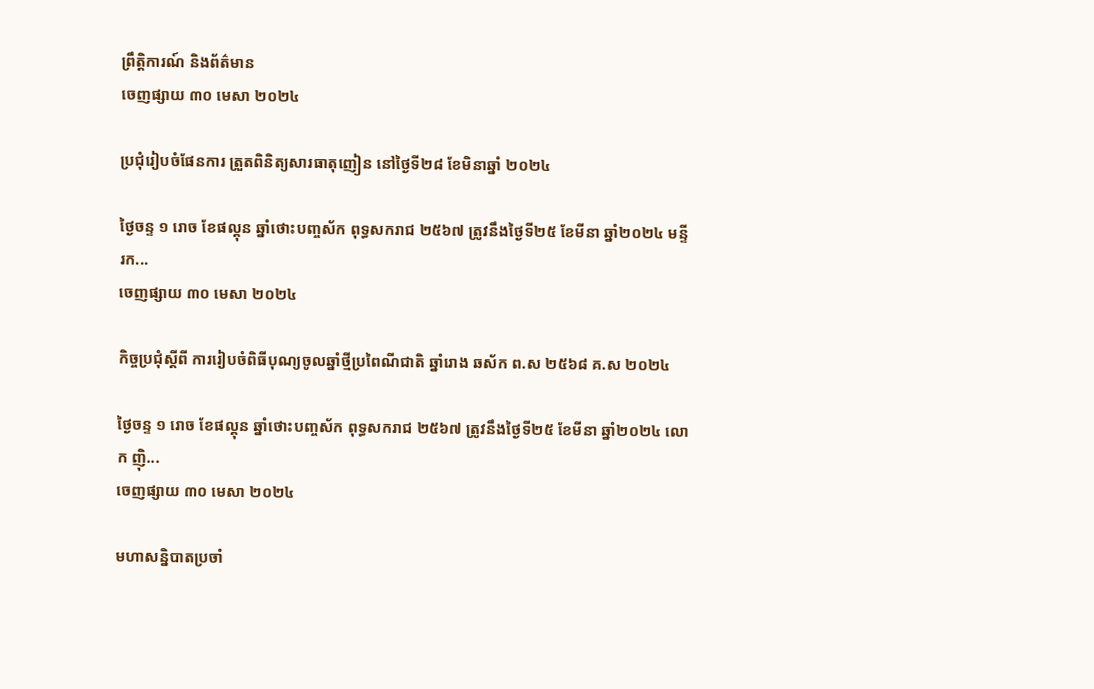ព្រឹត្តិការណ៍ និងព័ត៌មាន
ចេញផ្សាយ ៣០ មេសា ២០២៤

ប្រជុំរៀបចំផែនការ ត្រួតពិនិត្យសារធាតុញៀន នៅថ្ងៃទី២៨ ខែមិនាឆ្នាំ ២០២៤

ថ្ងៃចន្ទ ១ រោច ខែផល្គុន ឆ្នាំថោះបញ្ចស័ក ពុទ្ធសករាជ ២៥៦៧ ត្រូវនឹងថ្ងៃទី២៥ ខែមីនា ឆ្នាំ២០២៤ មន្ទីរក...
ចេញផ្សាយ ៣០ មេសា ២០២៤

កិច្ចប្រជុំស្ដីពី ការរៀបចំពិធីបុណ្យចូលឆ្នាំថ្មីប្រពៃណីជាតិ ឆ្នាំរោង ឆស័ក ព.ស ២៥៦៨ គ.ស ២០២៤

ថ្ងៃចន្ទ ១ រោច ខែផល្គុន ឆ្នាំថោះបញ្ចស័ក ពុទ្ធសករាជ ២៥៦៧ ត្រូវនឹងថ្ងៃទី២៥ ខែមីនា ឆ្នាំ២០២៤ លោក ញ៉ិ...
ចេញផ្សាយ ៣០ មេសា ២០២៤

មហាសន្និបាតប្រចាំ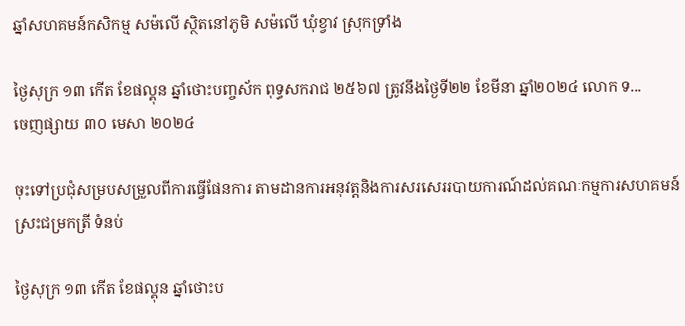ឆ្នាំសហគមន៍កសិកម្ម សម៉លើ ស្ថិតនៅភូមិ សម៉លើ ឃុំខ្វាវ ស្រុកទ្រាំង

ថ្ងៃសុក្រ ១៣ កើត ខែផល្គុន ឆ្នាំថោះបញ្ចស័ក ពុទ្ធសករាជ ២៥៦៧ ត្រូវនឹងថ្ងៃទី២២ ខែមីនា ឆ្នាំ២០២៤ លោក ទ...
ចេញផ្សាយ ៣០ មេសា ២០២៤

ចុះទៅប្រជុំសម្របសម្រួលពីការធ្វើផែនការ តាមដានការអនុវត្តនិងការសរសេររបាយការណ៍ដល់គណៈកម្មការសហគមន៍ស្រះជម្រកត្រី ទំនប់

ថ្ងៃសុក្រ ១៣ កើត ខែផល្គុន ឆ្នាំថោះប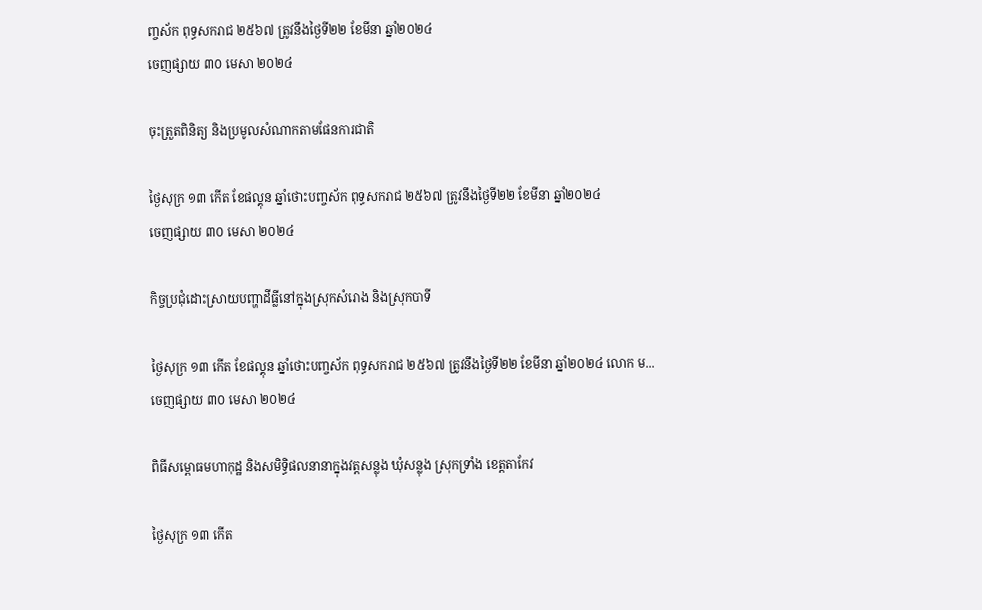ញ្ចស័ក ពុទ្ធសករាជ ២៥៦៧ ត្រូវនឹងថ្ងៃទី២២ ខែមីនា ឆ្នាំ២០២៤
ចេញផ្សាយ ៣០ មេសា ២០២៤

ចុះត្រួតពិនិត្យ និងប្រមូលសំណាកតាមផែនការជាតិ

ថ្ងៃសុក្រ ១៣ កើត ខែផល្គុន ឆ្នាំថោះបញ្ចស័ក ពុទ្ធសករាជ ២៥៦៧ ត្រូវនឹងថ្ងៃទី២២ ខែមីនា ឆ្នាំ២០២៤
ចេញផ្សាយ ៣០ មេសា ២០២៤

កិច្ចប្រជុំដោះស្រាយបញ្ហាដីធ្លីនៅក្នុងស្រុកសំរោង និងស្រុកបាទី

ថ្ងៃសុក្រ ១៣ កើត ខែផល្គុន ឆ្នាំថោះបញ្ចស័ក ពុទ្ធសករាជ ២៥៦៧ ត្រូវនឹងថ្ងៃទី២២ ខែមីនា ឆ្នាំ២០២៤ លោក ម...
ចេញផ្សាយ ៣០ មេសា ២០២៤

ពិធីសម្ពោធមហាកុដ្ឋ និងសមិទ្ធិផលនានាក្នុងវត្តសន្លុង ឃុំសន្លុង ស្រុកទ្រាំង ខេត្តតាកែវ

ថ្ងៃសុក្រ ១៣ កើត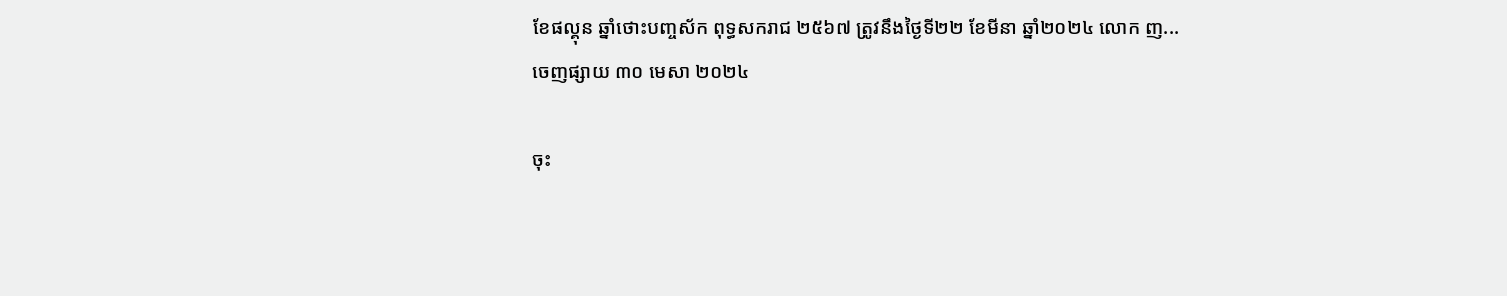ខែផល្គុន ឆ្នាំថោះបញ្ចស័ក ពុទ្ធសករាជ ២៥៦៧ ត្រូវនឹងថ្ងៃទី២២ ខែមីនា ឆ្នាំ២០២៤ លោក ញ...
ចេញផ្សាយ ៣០ មេសា ២០២៤

ចុះ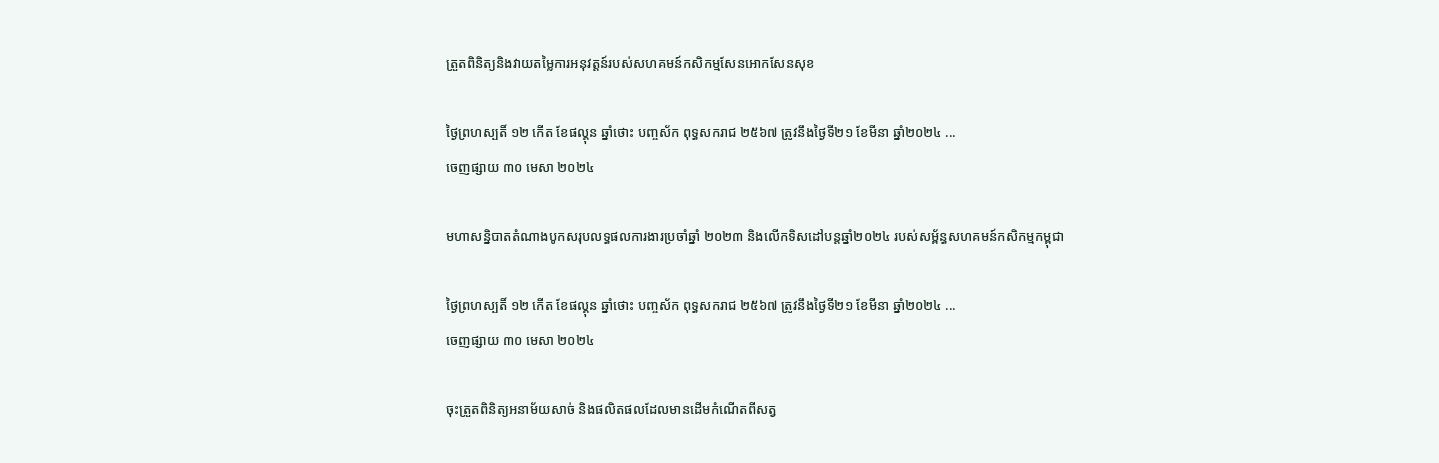ត្រួតពិនិត្យនិងវាយតម្លៃការអនុវត្តន៍របស់សហគមន៍កសិកម្មសែនអោកសែនសុខ

ថ្ងៃព្រហស្បតិ៍ ១២ កើត ខែផល្គុន ឆ្នាំថោះ បញ្ចស័ក ពុទ្ធសករាជ ២៥៦៧ ត្រូវនឹងថ្ងៃទី២១ ខែមីនា ឆ្នាំ២០២៤ ...
ចេញផ្សាយ ៣០ មេសា ២០២៤

មហាសន្និបាតតំណាងបូកសរុបលទ្ធផលការងារប្រចាំឆ្នាំ ២០២៣ និងលើកទិសដៅបន្តឆ្នាំ២០២៤ របស់សម្ព័ន្ធសហគមន៍កសិកម្មកម្ពុជា

ថ្ងៃព្រហស្បតិ៍ ១២ កើត ខែផល្គុន ឆ្នាំថោះ បញ្ចស័ក ពុទ្ធសករាជ ២៥៦៧ ត្រូវនឹងថ្ងៃទី២១ ខែមីនា ឆ្នាំ២០២៤ ...
ចេញផ្សាយ ៣០ មេសា ២០២៤

ចុះត្រួតពិនិត្យអនាម័យសាច់ និងផលិតផលដែលមានដេីមកំណេីតពីសត្វ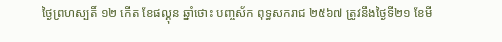ថ្ងៃព្រហស្បតិ៍ ១២ កើត ខែផល្គុន ឆ្នាំថោះ បញ្ចស័ក ពុទ្ធសករាជ ២៥៦៧ ត្រូវនឹងថ្ងៃទី២១ ខែមី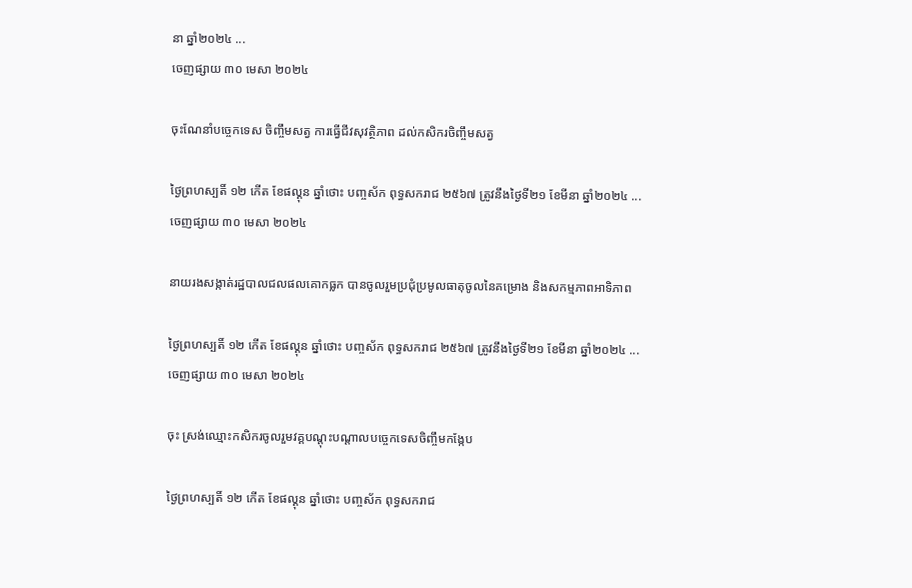នា ឆ្នាំ២០២៤ ...
ចេញផ្សាយ ៣០ មេសា ២០២៤

ចុះណែនាំបច្ចេកទេស ចិញ្ចឹមសត្វ ការធ្វេីជីវសុវត្ថិភាព ដល់កសិករចិញ្ចឹមសត្វ

ថ្ងៃព្រហស្បតិ៍ ១២ កើត ខែផល្គុន ឆ្នាំថោះ បញ្ចស័ក ពុទ្ធសករាជ ២៥៦៧ ត្រូវនឹងថ្ងៃទី២១ ខែមីនា ឆ្នាំ២០២៤ ...
ចេញផ្សាយ ៣០ មេសា ២០២៤

នាយរងសង្កាត់រដ្ឋបាលជលផលគោកធ្លក បានចូលរួមប្រជុំប្រមូលធាតុចូលនៃគម្រោង និងសកម្មភាពអាទិភាព

ថ្ងៃព្រហស្បតិ៍ ១២ កើត ខែផល្គុន ឆ្នាំថោះ បញ្ចស័ក ពុទ្ធសករាជ ២៥៦៧ ត្រូវនឹងថ្ងៃទី២១ ខែមីនា ឆ្នាំ២០២៤ ...
ចេញផ្សាយ ៣០ មេសា ២០២៤

ចុះ ស្រង់ឈ្មោះកសិករចូលរួមវគ្គបណ្តុះបណ្តាលបច្ចេកទេសចិញ្ចឹមកង្កែប

ថ្ងៃព្រហស្បតិ៍ ១២ កើត ខែផល្គុន ឆ្នាំថោះ បញ្ចស័ក ពុទ្ធសករាជ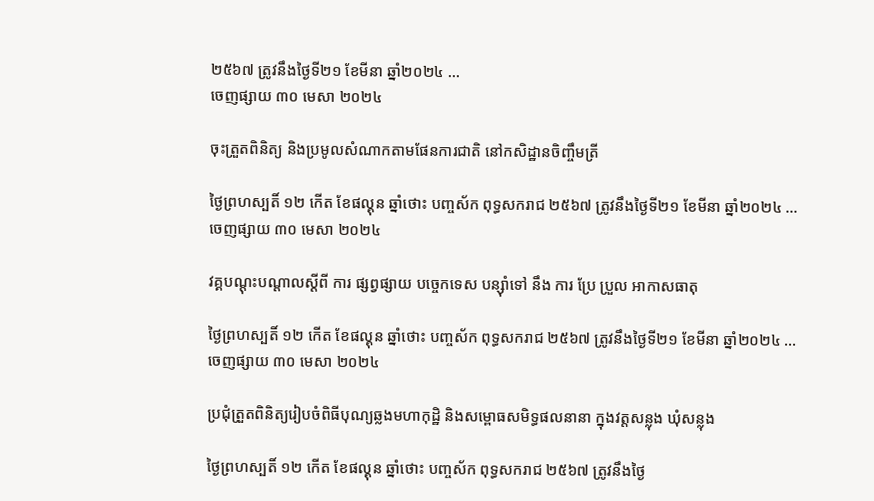២៥៦៧ ត្រូវនឹងថ្ងៃទី២១ ខែមីនា ឆ្នាំ២០២៤ ...
ចេញផ្សាយ ៣០ មេសា ២០២៤

ចុះត្រួតពិនិត្យ និងប្រមូលសំណាកតាមផែនការជាតិ នៅកសិដ្ឋានចិញ្ចឹមត្រី

ថ្ងៃព្រហស្បតិ៍ ១២ កើត ខែផល្គុន ឆ្នាំថោះ បញ្ចស័ក ពុទ្ធសករាជ ២៥៦៧ ត្រូវនឹងថ្ងៃទី២១ ខែមីនា ឆ្នាំ២០២៤ ...
ចេញផ្សាយ ៣០ មេសា ២០២៤

វគ្គបណ្ដុះបណ្ដាលស្ដីពី ការ ផ្សព្វផ្សាយ បច្ចេកទេស បន្សុំាទៅ នឹង ការ ប្រែ ប្រួល អាកាសធាតុ

ថ្ងៃព្រហស្បតិ៍ ១២ កើត ខែផល្គុន ឆ្នាំថោះ បញ្ចស័ក ពុទ្ធសករាជ ២៥៦៧ ត្រូវនឹងថ្ងៃទី២១ ខែមីនា ឆ្នាំ២០២៤ ...
ចេញផ្សាយ ៣០ មេសា ២០២៤

ប្រជុំត្រួតពិនិត្យរៀបចំពិធីបុណ្យឆ្លងមហាកុដ្ឋិ និងសម្ពោធសមិទ្ធផលនានា ក្នុងវត្តសន្លុង ឃុំសន្លុង

ថ្ងៃព្រហស្បតិ៍ ១២ កើត ខែផល្គុន ឆ្នាំថោះ បញ្ចស័ក ពុទ្ធសករាជ ២៥៦៧ ត្រូវនឹងថ្ងៃ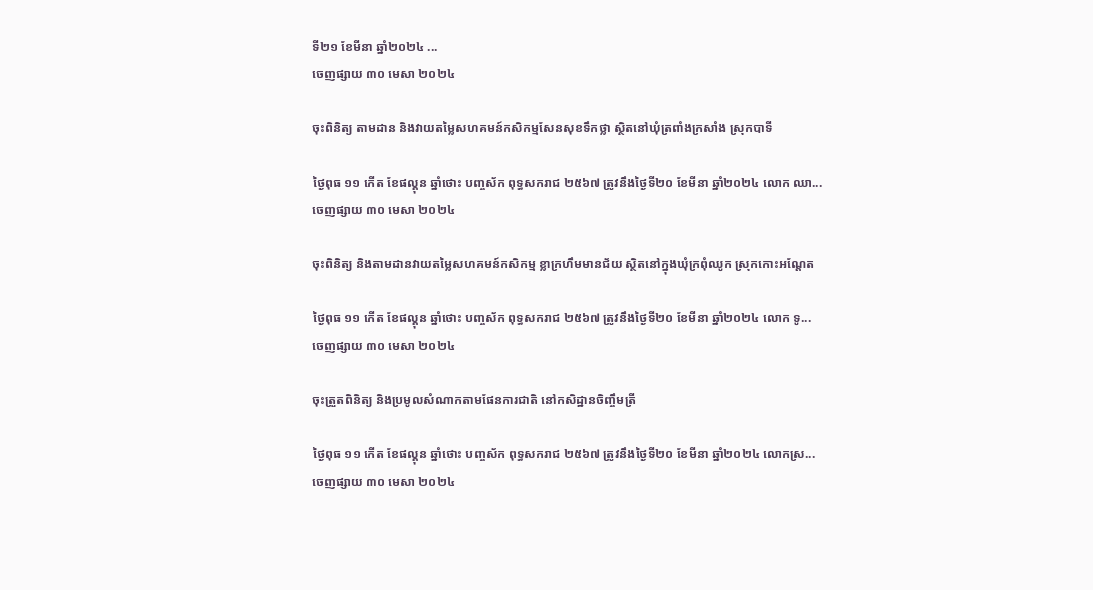ទី២១ ខែមីនា ឆ្នាំ២០២៤ ...
ចេញផ្សាយ ៣០ មេសា ២០២៤

ចុះពិនិត្យ តាមដាន និងវាយតម្លៃសហគមន៍កសិកម្មសែនសុខទឹកថ្លា ស្ថិតនៅឃុំត្រពាំងក្រសាំង ស្រុកបាទី

ថ្ងៃពុធ ១១ កើត ខែផល្គុន ឆ្នាំថោះ បញ្ចស័ក ពុទ្ធសករាជ ២៥៦៧ ត្រូវនឹងថ្ងៃទី២០ ខែមីនា ឆ្នាំ២០២៤ លោក ឈា...
ចេញផ្សាយ ៣០ មេសា ២០២៤

ចុះពិនិត្យ និងតាមដានវាយតម្លៃសហគមន៍កសិកម្ម ខ្លាក្រហឹមមានជ័យ ស្ថិតនៅក្នុងឃុំក្រពុំឈូក ស្រុកកោះអណ្តែត

ថ្ងៃពុធ ១១ កើត ខែផល្គុន ឆ្នាំថោះ បញ្ចស័ក ពុទ្ធសករាជ ២៥៦៧ ត្រូវនឹងថ្ងៃទី២០ ខែមីនា ឆ្នាំ២០២៤ លោក ទូ...
ចេញផ្សាយ ៣០ មេសា ២០២៤

ចុះត្រួតពិនិត្យ និងប្រមូលសំណាកតាមផែនការជាតិ នៅកសិដ្ឋានចិញ្ចឹមត្រី

ថ្ងៃពុធ ១១ កើត ខែផល្គុន ឆ្នាំថោះ បញ្ចស័ក ពុទ្ធសករាជ ២៥៦៧ ត្រូវនឹងថ្ងៃទី២០ ខែមីនា ឆ្នាំ២០២៤ លោកស្រ...
ចេញផ្សាយ ៣០ មេសា ២០២៤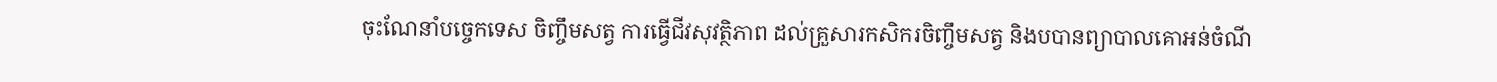ចុះណែនាំបច្ចេកទេស ចិញ្ចឹមសត្វ ការធ្វេីជីវសុវត្ថិភាព ដល់គ្រួសារកសិករចិញ្ចឹមសត្វ និងបបានព្យាបាលគោអន់ចំណី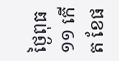ថ្ងៃពុធ ១១ កើត ខែផ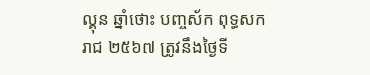ល្គុន ឆ្នាំថោះ បញ្ចស័ក ពុទ្ធសករាជ ២៥៦៧ ត្រូវនឹងថ្ងៃទី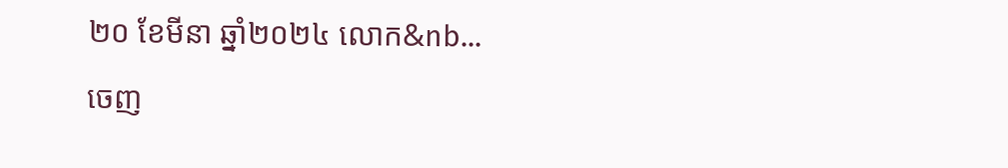២០ ខែមីនា ឆ្នាំ២០២៤ លោក&nb...
ចេញ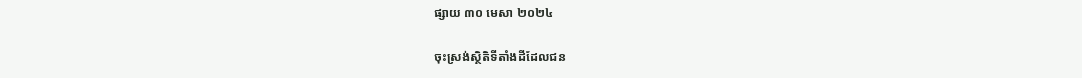ផ្សាយ ៣០ មេសា ២០២៤

ចុះស្រង់ស្ថិតិទីតាំងដីដែលជន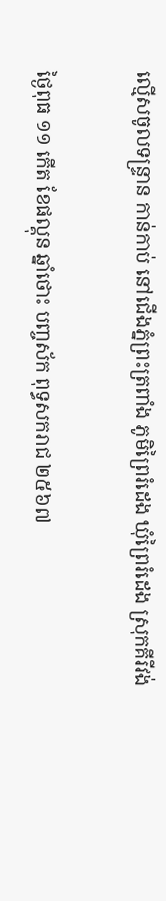ល្មើសចូលទន្រ្ទាន កាន់កាប់ នៅជើងភ្នំព្រះត្រពាំង ភូមិព្រៃរំដេង ឃុំព្រៃរំដេង ស្រុកគីរីវង់

ថ្ងៃពុធ ១១ កើត ខែផល្គុន ឆ្នាំថោះ បញ្ចស័ក ពុទ្ធសករាជ ២៥៦៧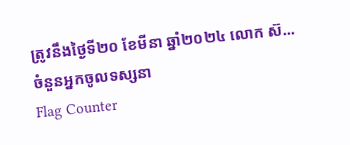ត្រូវនឹងថ្ងៃទី២០ ខែមីនា ឆ្នាំ២០២៤ លោក ស៊...
ចំនួនអ្នកចូលទស្សនា
Flag Counter